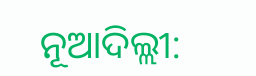ନୂଆଦିଲ୍ଲୀ: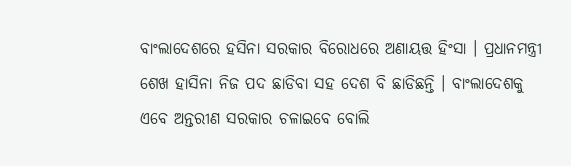ବାଂଲାଦେଶରେ ହସିନା ସରକାର ବିରୋଧରେ ଅଣାୟତ୍ତ ହିଂସା । ପ୍ରଧାନମନ୍ତ୍ରୀ ଶେଖ ହାସିନା ନିଜ ପଦ ଛାଡିବା ସହ ଦେଶ ବି ଛାଡିଛନ୍ତି । ବାଂଲାଦେଶକୁ ଏବେ ଅନ୍ତରୀଣ ସରକାର ଚଳାଇବେ ବୋଲି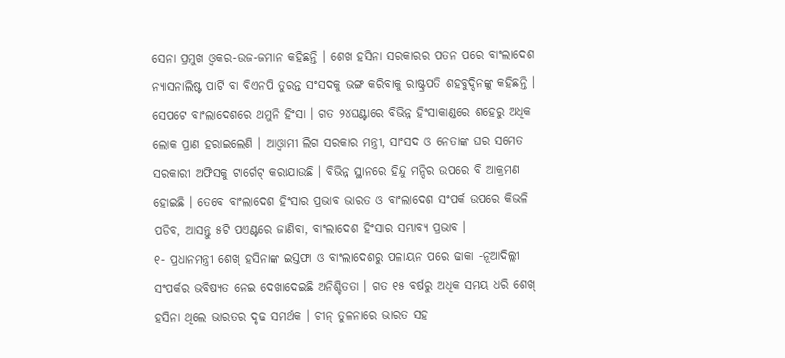ସେନା ପ୍ରମୁଖ ଓ୍ବକର-ଉଜ-ଜମାନ କହିଛନ୍ତି । ଶେଖ ହସିନା ସରକାରର ପତନ ପରେ ବାଂଲାଦେଶ ନ୍ୟାସନାଲିଷ୍ଟ ପାର୍ଟି ବା ବିଏନପି ତୁରନ୍ତ ସଂସଦକୁ ଭଙ୍ଗ କରିବାକୁ ରାଷ୍ଟ୍ରପତି ଶହବୁଦ୍ଦିନଙ୍କୁ କହିଛନ୍ତି । ସେପଟେ ବାଂଲାଦେଶରେ ଥମୁନି ହିଂସା । ଗତ ୨୪ଘଣ୍ଟାରେ ବିଭିନ୍ନ ହିଂସାକାଣ୍ଡରେ ଶହେରୁ ଅଧିକ ଲୋକ ପ୍ରାଣ ହରାଇଲେଣି । ଆଓ୍ବାମୀ ଲିଗ ସରକାର ମନ୍ତ୍ରୀ, ସାଂସଦ ଓ ନେତାଙ୍କ ଘର ସମେତ ସରକାରୀ ଅଫିସକୁ ଟାର୍ଗେଟ୍ କରାଯାଉଛି । ବିଭିନ୍ନ ସ୍ଥାନରେ ହିନ୍ଦୁ ମନ୍ଦିର ଉପରେ ବି ଆକ୍ରମଣ ହୋଇଛି । ତେବେ ବାଂଲାଦେଶ ହିଂସାର ପ୍ରଭାବ ଭାରତ ଓ ବାଂଲାଦେଶ ସଂପର୍କ ଉପରେ କିଭଳି ପଡିବ, ଆସନ୍ତୁ ୫ଟି ପଏଣ୍ଟରେ ଜାଣିବା, ବାଂଲାଦେଶ ହିଂସାର ସମ୍ଭାବ୍ୟ ପ୍ରଭାବ ।
୧- ପ୍ରଧାନମନ୍ତ୍ରୀ ଶେଖ୍ ହସିନାଙ୍କ ଇସ୍ତଫା ଓ ବାଂଲାଦେଶରୁ ପଳାୟନ ପରେ ଢାକା -ନୂଆଦିଲ୍ଲୀ ସଂପର୍କର ଭବିଷ୍ୟତ ନେଇ ଦେଖାଦେଇଛି ଅନିଶ୍ଚିତତା । ଗତ ୧୫ ବର୍ଷରୁ ଅଧିକ ସମୟ ଧରି ଶେଖ୍ ହସିନା ଥିଲେ ଭାରତର ଦୃଢ ସମର୍ଥକ । ଚୀନ୍ ତୁଳନାରେ ଭାରତ ସହ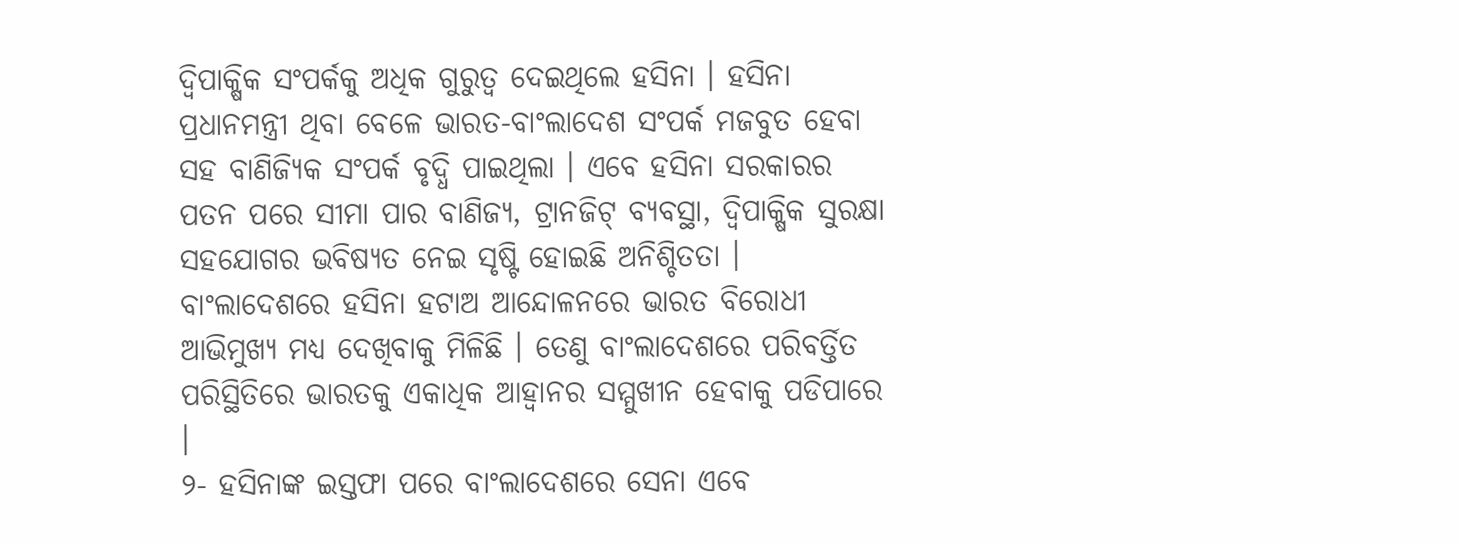ଦ୍ୱିପାକ୍ଷିକ ସଂପର୍କକୁ ଅଧିକ ଗୁରୁତ୍ୱ ଦେଇଥିଲେ ହସିନା । ହସିନା ପ୍ରଧାନମନ୍ତ୍ରୀ ଥିବା ବେଳେ ଭାରତ-ବାଂଲାଦେଶ ସଂପର୍କ ମଜବୁତ ହେବା ସହ ବାଣିଜ୍ୟିକ ସଂପର୍କ ବୃଦ୍ଧି ପାଇଥିଲା । ଏବେ ହସିନା ସରକାରର ପତନ ପରେ ସୀମା ପାର ବାଣିଜ୍ୟ, ଟ୍ରାନଜିଟ୍ ବ୍ୟବସ୍ଥା, ଦ୍ୱିପାକ୍ଷିକ ସୁରକ୍ଷା ସହଯୋଗର ଭବିଷ୍ୟତ ନେଇ ସୃଷ୍ଟି ହୋଇଛି ଅନିଶ୍ଚିତତା । ବାଂଲାଦେଶରେ ହସିନା ହଟାଅ ଆନ୍ଦୋଳନରେ ଭାରତ ବିରୋଧୀ ଆଭିମୁଖ୍ୟ ମଧ୍ୟ ଦେଖିବାକୁ ମିଳିଛି । ତେଣୁ ବାଂଲାଦେଶରେ ପରିବର୍ତ୍ତିତ ପରିସ୍ଥିତିରେ ଭାରତକୁ ଏକାଧିକ ଆହ୍ୱାନର ସମ୍ମୁଖୀନ ହେବାକୁ ପଡିପାରେ ।
୨- ହସିନାଙ୍କ ଇସ୍ତଫା ପରେ ବାଂଲାଦେଶରେ ସେନା ଏବେ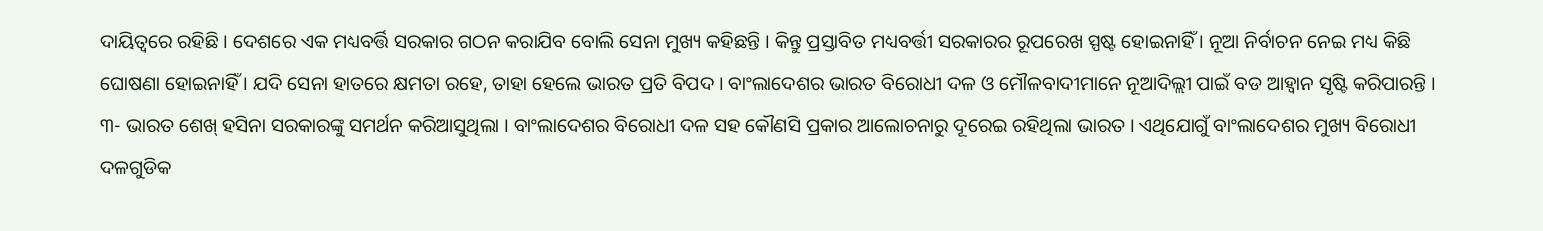ଦାୟିତ୍ୱରେ ରହିଛି । ଦେଶରେ ଏକ ମଧ୍ୟବର୍ତ୍ତି ସରକାର ଗଠନ କରାଯିବ ବୋଲି ସେନା ମୁଖ୍ୟ କହିଛନ୍ତି । କିନ୍ତୁ ପ୍ରସ୍ତାବିତ ମଧ୍ୟବର୍ତ୍ତୀ ସରକାରର ରୂପରେଖ ସ୍ପଷ୍ଟ ହୋଇନାହିଁ । ନୂଆ ନିର୍ବାଚନ ନେଇ ମଧ୍ୟ କିଛି ଘୋଷଣା ହୋଇନାହିଁ । ଯଦି ସେନା ହାତରେ କ୍ଷମତା ରହେ, ତାହା ହେଲେ ଭାରତ ପ୍ରତି ବିପଦ । ବାଂଲାଦେଶର ଭାରତ ବିରୋଧୀ ଦଳ ଓ ମୌଳବାଦୀମାନେ ନୂଆଦିଲ୍ଲୀ ପାଇଁ ବଡ ଆହ୍ୱାନ ସୃଷ୍ଟି କରିପାରନ୍ତି ।
୩- ଭାରତ ଶେଖ୍ ହସିନା ସରକାରଙ୍କୁ ସମର୍ଥନ କରିଆସୁଥିଲା । ବାଂଲାଦେଶର ବିରୋଧୀ ଦଳ ସହ କୌଣସି ପ୍ରକାର ଆଲୋଚନାରୁ ଦୂରେଇ ରହିଥିଲା ଭାରତ । ଏଥିଯୋଗୁଁ ବାଂଲାଦେଶର ମୁଖ୍ୟ ବିରୋଧୀ ଦଳଗୁଡିକ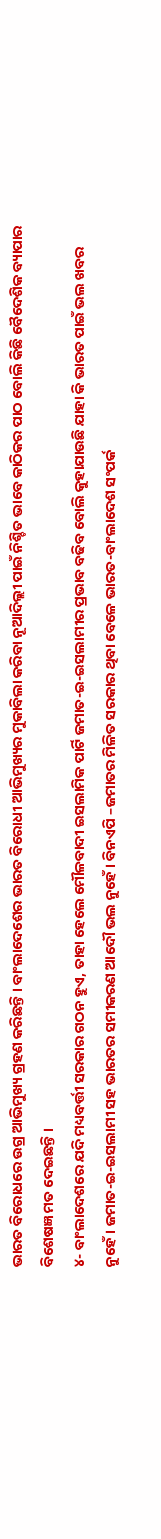ଭାରତ ବିରୋଧରେ ଉଗ୍ର ଆଭିମୁଖ୍ୟ ଗ୍ରହଣ କରିଛନ୍ତି । ବାଂଲାଦେଶେର ଭାରତ ବିରୋଧୀ ଆଭିମୁଖ୍ୟର ମୁକାବିଲା କରିବା ନୂଆଦିଲ୍ଲୀ ପାଇଁ ନିଶ୍ଚିତ ଭାବେ କାଠିକର ପାଠ ବୋଲି କିଛି ବୈଦେଶିକ ବ୍ୟାପାର ବିଶେଷଜ୍ଞ ମତ ଦେଇଛନ୍ତି ।
୪- ବାଂଲାଦେଶରେ ଯଦି ମଧ୍ୟବର୍ତ୍ତୀ ସରକାର ଗଠନ ହୁଏ, ତାହା ହେଲେ ମୌଳବାଦୀ ଇସଲାମିକ ପାର୍ଟି ଜମାତ-ଇ-ଇସଲାମୀର ପ୍ରଭାବ ବଢିବ ବୋଲି କୁହାଯାଉଛି ଯାହା କି ଭାରତ ପାଇଁ ଭଲ ଖବର ନୁହେଁ । ଜମାତ-ଇ-ଇସଲାମୀ ସହ ଭାରତର ସମୀକରଣ ଆଦୌ ଭଲ ନୁହେଁ । ବିନଏପି –ଜମାତର ମିଳିତ ସରକାର ଥିବା ବେଳେ ଭାରତ-ବାଂଲାଦେଶ ସଂପର୍କ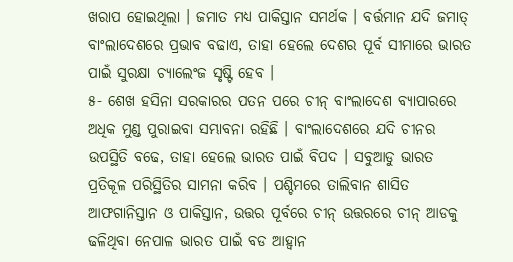ଖରାପ ହୋଇଥିଲା । ଜମାତ ମଧ୍ୟ ପାକିସ୍ତାନ ସମର୍ଥକ । ବର୍ତ୍ତମାନ ଯଦି ଜମାତ୍ ବାଂଲାଦେଶରେ ପ୍ରଭାବ ବଢାଏ, ତାହା ହେଲେ ଦେଶର ପୂର୍ବ ସୀମାରେ ଭାରତ ପାଇଁ ସୁରକ୍ଷା ଚ୍ୟାଲେଂଜ ସୃଷ୍ଟି ହେବ ।
୫- ଶେଖ ହସିନା ସରକାରର ପତନ ପରେ ଚୀନ୍ ବାଂଲାଦେଶ ବ୍ୟାପାରରେ ଅଧିକ ମୁଣ୍ଡ ପୁରାଇବା ସମ୍ଭାବନା ରହିଛି । ବାଂଲାଦେଶରେ ଯଦି ଚୀନର ଉପସ୍ଥିତି ବଢେ, ତାହା ହେଲେ ଭାରତ ପାଇଁ ବିପଦ । ସବୁଆଡୁ ଭାରତ ପ୍ରତିକୂଳ ପରିସ୍ଥିତିର ସାମନା କରିବ । ପଶ୍ଚିମରେ ତାଲିବାନ ଶାସିତ ଆଫଗାନିସ୍ତାନ ଓ ପାକିସ୍ତାନ, ଉତ୍ତର ପୂର୍ବରେ ଚୀନ୍ ଉତ୍ତରରେ ଚୀନ୍ ଆଡକୁ ଢଳିଥିବା ନେପାଳ ଭାରତ ପାଇଁ ବଡ ଆହ୍ୱାନ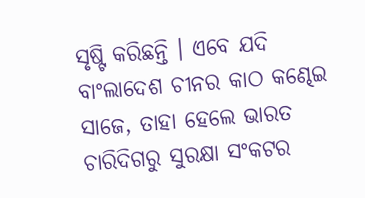ସୃଷ୍ଟି କରିଛନ୍ତି । ଏବେ ଯଦି ବାଂଲାଦେଶ ଚୀନର କାଠ କଣ୍ଢେଇ ସାଜେ, ତାହା ହେଲେ ଭାରତ ଚାରିଦିଗରୁ ସୁରକ୍ଷା ସଂକଟର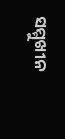ସମ୍ମୁଖୀନ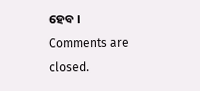ହେବ ।
Comments are closed.